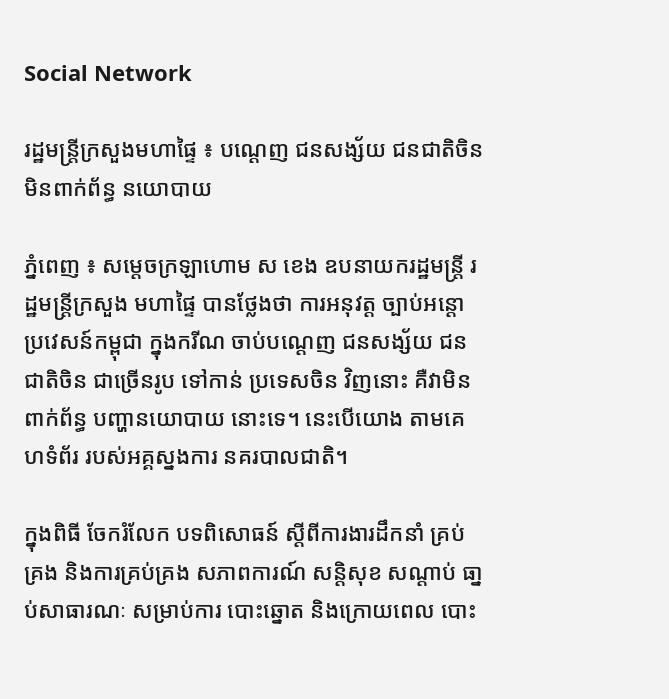Social Network

រដ្ឋមន្រ្តីក្រសួងមហាផ្ទៃ ៖ បណ្តេញ ជនសង្ស័យ ជនជាតិចិន មិនពាក់ព័ន្ធ នយោបាយ

ភ្នំពេញ ៖ សម្តេចក្រឡាហោម ស ខេង ឧបនាយករដ្ឋមន្ត្រី រដ្ឋមន្ត្រីក្រសួង មហាផ្ទៃ បានថ្លែងថា ការអនុវត្ត ច្បាប់អន្តោប្រវេសន៍កម្ពុជា ក្នុងករីណ ចាប់បណ្តេញ ជនសង្ស័យ ជនជាតិចិន ជាច្រើនរូប ទៅកាន់ ប្រទេសចិន វិញនោះ គឺវាមិនពាក់ព័ន្ធ បញ្ហានយោបាយ នោះទេ។ នេះបើយោង តាមគេហទំព័រ របស់អគ្គស្នងការ នគរបាលជាតិ។

ក្នុងពិធី ចែករំលែក បទពិសោធន៍ ស្តីពីការងារដឹកនាំ គ្រប់គ្រង និងការគ្រប់គ្រង សភាពការណ៍ សន្តិសុខ សណ្តាប់ ធា្នប់សាធារណៈ សម្រាប់ការ បោះឆ្នោត និងក្រោយពេល បោះ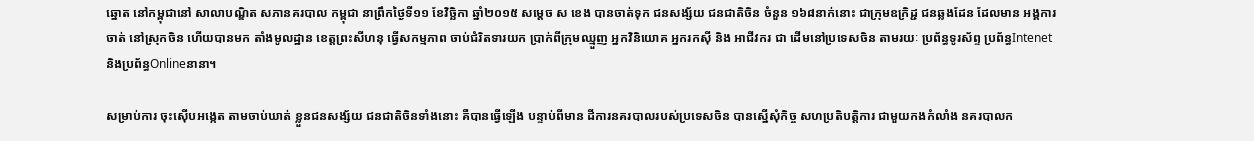ឆ្នោត នៅកម្ពុជានៅ សាលាបណ្ឌិត សភានគរបាល កម្ពុជា នាព្រឹកថ្ងៃទី១១ ខែវិច្ឆិកា ឆ្នាំ២០១៥ សម្តេច ស ខេង បានចាត់ទុក ជនសង្ស័យ ជនជាតិចិន ចំនួន ១៦៨នាក់នោះ ជាក្រុមឧក្រិដ្ជ ជនឆ្លងដែន ដែលមាន អង្គការចាត់ នៅស្រុកចិន ហើយបានមក តាំងមូលដ្ឋាន ខេត្តព្រះសីហនុ ធ្វើសកម្មភាព ចាប់ជំរិតទារយក ប្រាក់ពីក្រុមឈ្មួញ អ្នកវិនិយោគ អ្នករកស៊ី និង អាជីវករ ជា ដើមនៅប្រទេសចិន តាមរយៈ ប្រព័ន្ធទូរស័ព្ទ ប្រព័ន្ធIntenet និងប្រព័ន្ធOnlineនានា។

សម្រាប់ការ ចុះស៊ើបអង្កេត តាមចាប់ឃាត់ ខ្លួនជនសង្ស័យ ជនជាតិចិនទាំងនោះ គឺបានធ្វើឡើង បន្ទាប់ពីមាន ដីការនគរបាលរបស់ប្រទេសចិន បានស្នើសុំកិច្ច សហប្រតិបត្តិការ ជាមួយកងកំលាំង នគរបាលក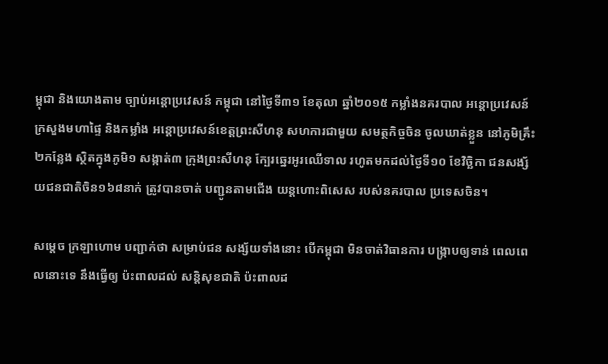ម្ពុជា និងយោងតាម ច្បាប់អន្តោប្រវេសន៍ កម្ពុជា នៅថ្ងៃទី៣១ ខែតុលា ឆ្នាំ២០១៥ កម្លាំងនគរបាល អន្តោប្រវេសន៍ ក្រសួងមហាផ្ទៃ និងកម្លាំង អន្តោប្រវេសន៍ខេត្តព្រះសីហនុ សហការជាមួយ សមត្ថកិច្ចចិន ចូលឃាត់ខ្លួន នៅភូមិគ្រឹះ ២កន្លែង ស្ថិតក្នុងភូមិ១ សង្កាត់៣ ក្រុងព្រះសីហនុ ក្បែរឆ្នេរអូរឈើទាល រហូតមកដល់ថ្ងៃទី១០ ខែវិច្ឆិកា ជនសង្ស័យជនជាតិចិន១៦៨នាក់ ត្រូវបានចាត់ បញ្ជូនតាមជើង យន្តហោះពិសេស របស់នគរបាល ប្រទេសចិន។

សម្តេច ក្រឡាហោម បញ្ជាក់ថា សម្រាប់ជន សង្ស័យទាំងនោះ បើកម្ពុជា មិនចាត់វិធានការ បង្ក្រាបឲ្យទាន់ ពេលពេលនោះទេ នឹងធ្វើឲ្យ ប៉ះពាលដល់ សន្តិសុខជាតិ ប៉ះពាលដ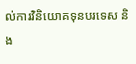ល់ការវិនិយោគទុនបរទេស និង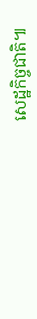សេដ្ឋកិច្ចជាតិ៕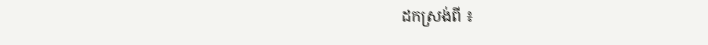ដកស្រង់ពី ៖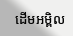ដើមអម្ពិល